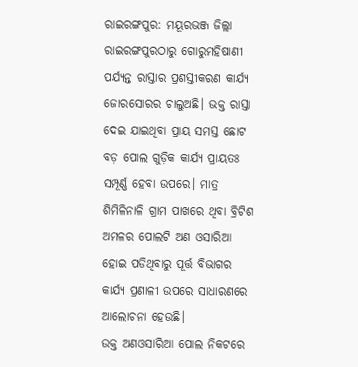ରାଇରଙ୍ଗପୁର: ମୟୂରଭଞ୍ଜ ଜିଲ୍ଲା ରାଇରଙ୍ଗପୁରଠାରୁ ଗୋରୁମହିଷାଣୀ ପର୍ଯ୍ୟନ୍ତ ରାସ୍ତାର ପ୍ରଶସ୍ତୀକରଣ କାର୍ଯ୍ୟ ଜୋରସୋରର ଚାଲୁଅଛି। ଭକ୍ତ ରାସ୍ତା ଦେଇ ଯାଇଥିବା ପ୍ରାୟ ସମସ୍ତ ଛୋଟ ବଡ଼ ପୋଲ ଗୁଡ଼ିକ କାର୍ଯ୍ୟ ପ୍ରାୟତଃ ସମ୍ପୂର୍ଣ୍ଣ ହେବା ଉପରେ। ମାତ୍ର ଶିମିଳିନାଳି ଗ୍ରାମ ପାଖରେ ଥିବା ବ୍ରିଟିଶ ଅମଳର ପୋଲଟି ଅଣ ଓସାରିଆ
ହୋଇ ପଡିଥିବାରୁ ପୂର୍ତ୍ତ ବିଭାଗର କାର୍ଯ୍ୟ ପ୍ରଣାଳୀ ଉପରେ ସାଧାରଣରେ ଆଲୋଚନା ହେଉଛି।
ଉକ୍ତ ଅଣଓସାରିଆ ପୋଲ ନିକଟରେ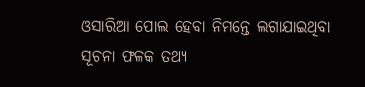ଓସାରିଆ ପୋଲ ହେବା ନିମନ୍ତେ ଲଗାଯାଇଥିବା ସୂଚନା ଫଳକ ତଥ୍ୟ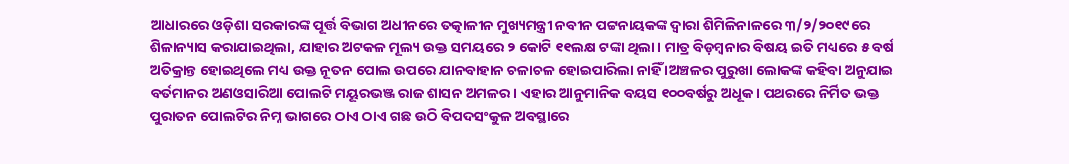ଆଧାରରେ ଓଡ଼ିଶା ସରକାରଙ୍କ ପୂର୍ତ୍ତ ବିଭାଗ ଅଧୀନରେ ତତ୍କାଳୀନ ମୁଖ୍ୟମନ୍ତ୍ରୀ ନବୀନ ପଟ୍ଟନାୟକଙ୍କ ଦ୍ଵାରା ଶିମିଳିନାଳରେ ୩/୨/୨୦୧୯ରେ ଶିଳାନ୍ୟାସ କରାଯାଇଥିଲା, ଯାହାର ଅଟକଳ ମୂଲ୍ୟ ଉକ୍ତ ସମୟରେ ୨ କୋଟି ୧୧ଲକ୍ଷ ଟଙ୍କା ଥିଲା। ମାତ୍ର ବିଡ଼ମ୍ବନାର ବିଷୟ ଇତି ମଧ୍ୟରେ ୫ ବର୍ଷ ଅତିକ୍ରାନ୍ତ ହୋଇଥିଲେ ମଧ୍ୟ ଉକ୍ତ ନୂତନ ପୋଲ ଉପରେ ଯାନବାହାନ ଚଳାଚଳ ହୋଇପାରିଲା ନାହିଁ ।ଅଞ୍ଚଳର ପୁରୁଖା ଲୋକଙ୍କ କହିବା ଅନୁଯାଇ ବର୍ତମାନର ଅଣଓସାରିଆ ପୋଲଟି ମୟୂରଭଞ୍ଜ ରାଜ ଶାସନ ଅମଳର। ଏହାର ଆନୁମାନିକ ବୟସ ୧୦୦ବର୍ଷରୁ ଅଧୂକ। ପଥରରେ ନିର୍ମିତ ଭକ୍ତ ପୁରାତନ ପୋଲଟିର ନିମ୍ନ ଭାଗରେ ଠାଏ ଠାଏ ଗଛ ଉଠି ବିପଦସଂକୁଳ ଅବସ୍ଥାରେ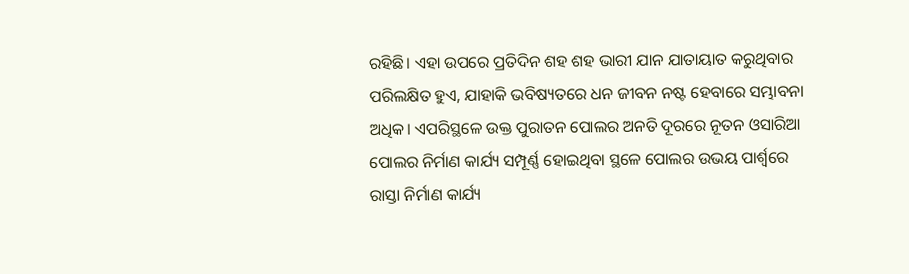ରହିଛି। ଏହା ଉପରେ ପ୍ରତିଦିନ ଶହ ଶହ ଭାରୀ ଯାନ ଯାତାୟାତ କରୁଥିବାର ପରିଲକ୍ଷିତ ହୁଏ, ଯାହାକି ଭବିଷ୍ୟତରେ ଧନ ଜୀବନ ନଷ୍ଟ ହେବାରେ ସମ୍ଭାବନା ଅଧିକ। ଏପରିସ୍ଥଳେ ଉକ୍ତ ପୁରାତନ ପୋଲର ଅନତି ଦୂରରେ ନୂତନ ଓସାରିଆ ପୋଲର ନିର୍ମାଣ କାର୍ଯ୍ୟ ସମ୍ପୂର୍ଣ୍ଣ ହୋଇଥିବା ସ୍ଥଳେ ପୋଲର ଉଭୟ ପାର୍ଶ୍ଵରେ ରାସ୍ତା ନିର୍ମାଣ କାର୍ଯ୍ୟ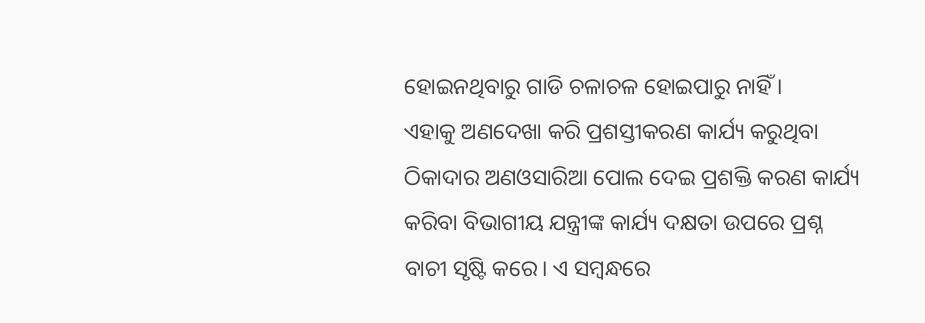ହୋଇନଥିବାରୁ ଗାଡି ଚଳାଚଳ ହୋଇପାରୁ ନାହିଁ ।
ଏହାକୁ ଅଣଦେଖା କରି ପ୍ରଶସ୍ତୀକରଣ କାର୍ଯ୍ୟ କରୁଥିବା ଠିକାଦାର ଅଣଓସାରିଆ ପୋଲ ଦେଇ ପ୍ରଶକ୍ତି କରଣ କାର୍ଯ୍ୟ କରିବା ବିଭାଗୀୟ ଯନ୍ତ୍ରୀଙ୍କ କାର୍ଯ୍ୟ ଦକ୍ଷତା ଉପରେ ପ୍ରଶ୍ନ ବାଚୀ ସୃଷ୍ଟି କରେ। ଏ ସମ୍ବନ୍ଧରେ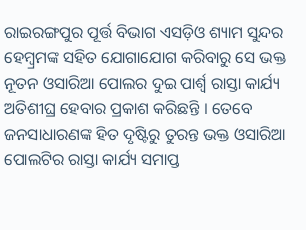ରାଇରଙ୍ଗପୁର ପୂର୍ତ୍ତ ବିଭାଗ ଏସଡ଼ିଓ ଶ୍ୟାମ ସୁନ୍ଦର ହେମ୍ବ୍ରମଙ୍କ ସହିତ ଯୋଗାଯୋଗ କରିବାରୁ ସେ ଭକ୍ତ ନୂତନ ଓସାରିଆ ପୋଲର ଦୁଇ ପାର୍ଶ୍ଵ ରାସ୍ତା କାର୍ଯ୍ୟ ଅତିଶୀଘ୍ର ହେବାର ପ୍ରକାଶ କରିଛନ୍ତି । ତେବେ ଜନସାଧାରଣଙ୍କ ହିତ ଦୃଷ୍ଟିରୁ ତୁରନ୍ତ ଭକ୍ତ ଓସାରିଆ ପୋଲଟିର ରାସ୍ତା କାର୍ଯ୍ୟ ସମାପ୍ତ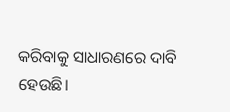କରିବାକୁ ସାଧାରଣରେ ଦାବି ହେଉଛି।